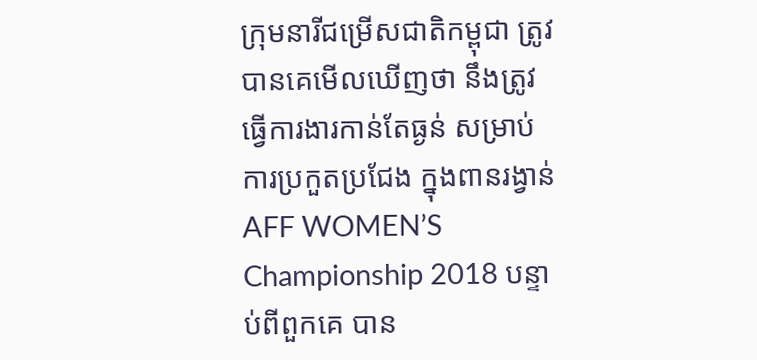ក្រុមនារីជម្រើសជាតិកម្ពុជា ត្រូវបានគេមើលឃើញថា នឹងត្រូវធ្វើការងារកាន់តែធ្ងន់ សម្រាប់ការប្រកួតប្រជែង ក្នុងពានរង្វាន់ AFF WOMEN’S Championship 2018 បន្ទាប់ពីពួកគេ បាន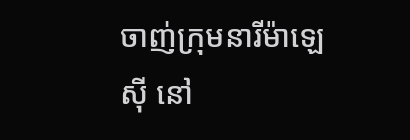ចាញ់ក្រុមនារីម៉ាឡេស៊ី នៅ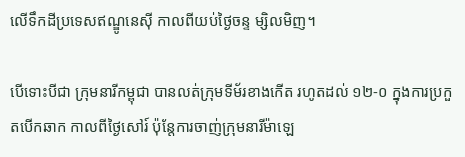លើទឹកដីប្រទេសឥណ្ឌូនេស៊ី កាលពីយប់ថ្ងៃចន្ទ ម្សិលមិញ។

បើទោះបីជា ក្រុមនារីកម្ពុជា បានលត់ក្រុមទីម័រខាងកើត រហូតដល់ ១២-០ ក្នុងការប្រកួតបើកឆាក កាលពីថ្ងៃសៅរ៍ ប៉ុន្តែការចាញ់ក្រុមនារីម៉ាឡេ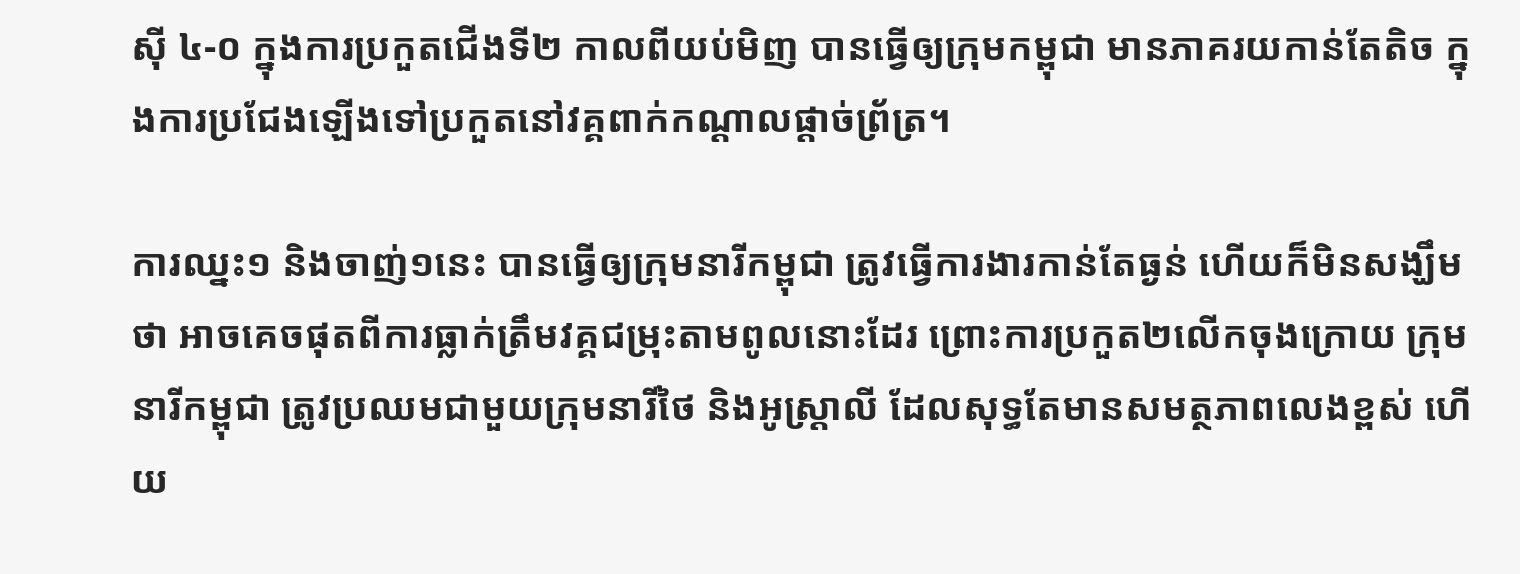ស៊ី ៤-០ ក្នុងការប្រកួតជើងទី២ កាលពីយប់មិញ បានធ្វើឲ្យក្រុមកម្ពុជា មានភាគរយកាន់តែតិច ក្នុងការប្រជែងឡើងទៅប្រកួតនៅវគ្គពាក់កណ្តាលផ្តាច់ព្រ័ត្រ។

ការឈ្នះ១ និងចាញ់១នេះ បានធ្វើឲ្យក្រុមនារីកម្ពុជា ត្រូវធ្វើការងារកាន់តែធ្ងន់ ហើយក៏មិនសង្ឃឹមថា អាចគេចផុតពីការធ្លាក់ត្រឹមវគ្គជម្រុះតាមពូលនោះដែរ ព្រោះការប្រកួត២លើកចុងក្រោយ ក្រុមនារីកម្ពុជា ត្រូវប្រឈមជាមួយក្រុមនារីថៃ និងអូស្រ្តាលី ដែលសុទ្ធតែមានសមត្ថភាពលេងខ្ពស់ ហើយ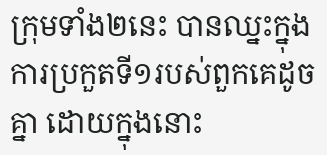ក្រុមទាំង២នេះ បានឈ្នះក្នុងការប្រកួតទី១របស់ពួកគេដូចគ្នា ដោយក្នុងនោះ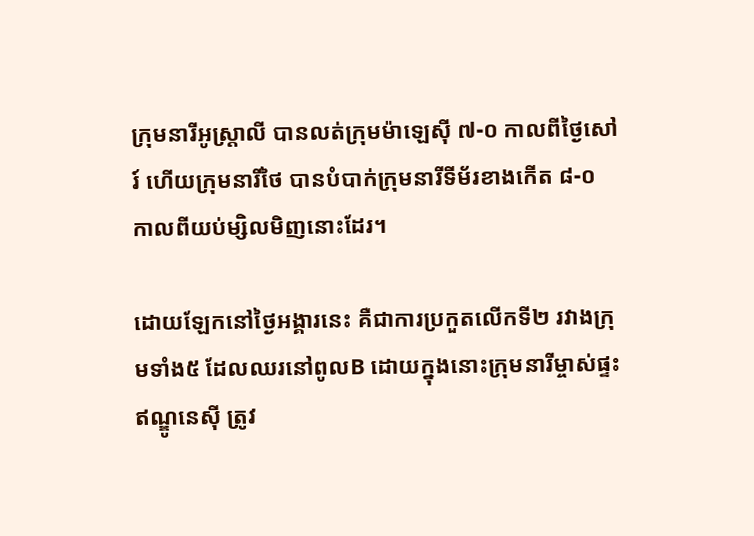ក្រុមនារីអូស្រ្តាលី បានលត់ក្រុមម៉ាឡេស៊ី ៧-០ កាលពីថ្ងៃសៅរ៍ ហើយក្រុមនារីថៃ បានបំបាក់ក្រុមនារីទីម័រខាងកើត ៨-០ កាលពីយប់ម្សិលមិញនោះដែរ។

ដោយឡែកនៅថ្ងៃអង្គារនេះ គឺជាការប្រកួតលើកទី២ រវាងក្រុមទាំង៥ ដែលឈរនៅពូលB ដោយក្នុងនោះក្រុមនារីម្ចាស់ផ្ទះឥណ្ឌូនេស៊ី ត្រូវ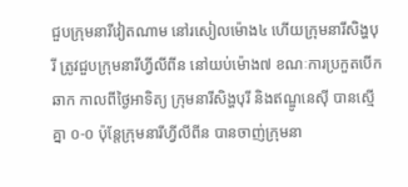ជួបក្រុមនារីវៀតណាម នៅរសៀលម៉ោង៤ ហើយក្រុមនារីសិង្ហបុរី ត្រូវជួបក្រុមនារីហ្វីលីពីន នៅយប់ម៉ោង៧ ខណៈការប្រកួតបើកឆាក កាលពីថ្ងៃអាទិត្យ ក្រុមនារីសិង្ហបុរី និងឥណ្ឌូនេស៊ី បានស្មើគ្នា ០-០ ប៉ុន្តែក្រុមនារីហ្វីលីពីន បានចាញ់ក្រុមនា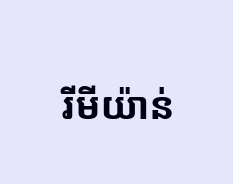រីមីយ៉ាន់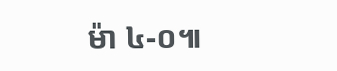ម៉ា ៤-០៕